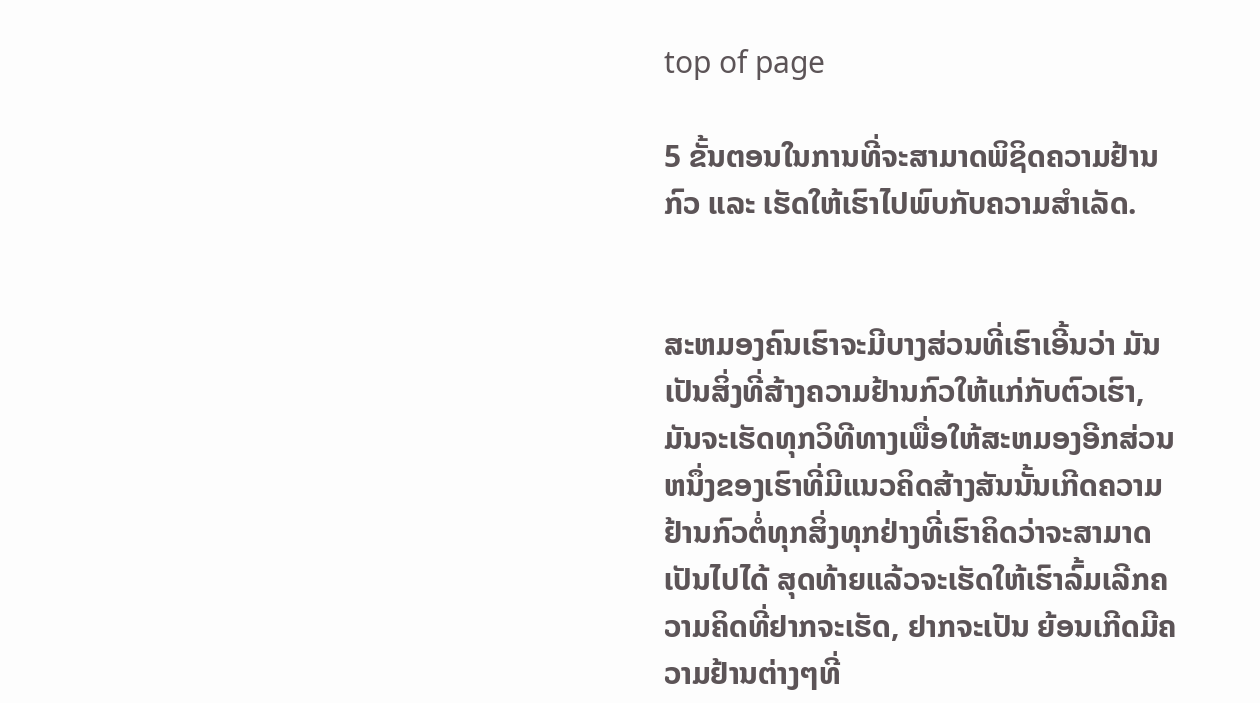top of page

5 ຂັ້ນຕອນໃນການທີ່ຈະສາມາດພິຊິດຄວາມຢ້ານກົວ ແລະ ເຮັດໃຫ້ເຮົາໄປພົບກັບຄວາມສໍາເລັດ.


ສະຫມອງຄົນເຮົາຈະມີບາງສ່ວນທີ່ເຮົາເອີ້ນວ່າ ມັນເປັນສິ່ງທີ່ສ້າງຄວາມຢ້ານກົວໃຫ້ແກ່ກັບຕົວເຮົາ, ມັນຈະເຮັດທຸກວິທີທາງເພື່ອໃຫ້ສະຫມອງອີກສ່ວນຫນຶ່ງຂອງເຮົາທີ່ມີແນວຄິດສ້າງສັນນັ້ນເກີດຄວາມຢ້ານກົວຕໍ່ທຸກສິ່ງທຸກຢ່າງທີ່ເຮົາຄິດວ່າຈະສາມາດເປັນໄປໄດ້ ສຸດທ້າຍແລ້ວຈະເຮັດໃຫ້ເຮົາລົ້ມເລີກຄວາມຄິດທີ່ຢາກຈະເຮັດ, ຢາກຈະເປັນ ຍ້ອນເກີດມີຄວາມຢ້ານຕ່າງໆທີ່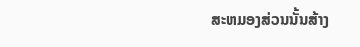ສະຫມອງສ່ວນນັ້ນສ້າງ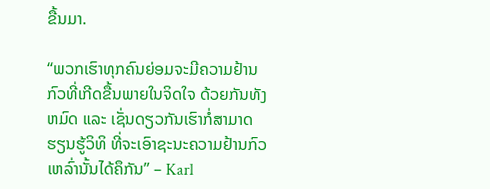ຂື້ນມາ.

“ພວກເຮົາທຸກຄົນຍ່ອມຈະມີຄວາມຢ້ານກົວທີ່ເກີດຂື້ນພາຍໃນຈິດໃຈ ດ້ວຍກັນທັງຫມົດ ແລະ ເຊັ່ນດຽວກັນເຮົາກໍ່ສາມາດຮຽນຮູ້ວິທິ ທີ່ຈະເອົາຊະນະຄວາມຢ້ານກົວເຫລົ່ານັ້ນໄດ້ຄຶກັນ” – Karl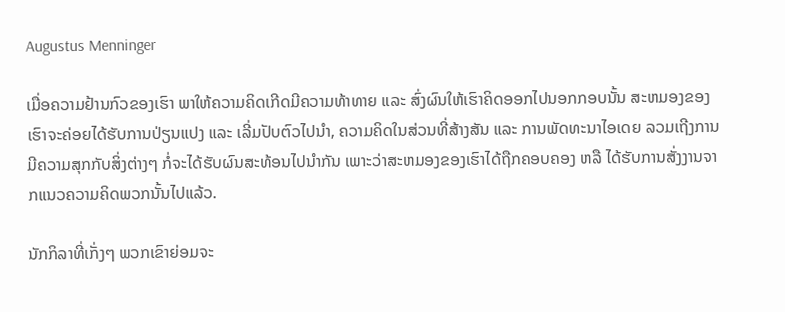Augustus Menninger

ເມື່ອຄວາມຢ້ານກົວຂອງເຮົາ ພາໃຫ້ຄວາມຄິດເກີດມີຄວາມທ້າທາຍ ແລະ ສົ່ງຜົນໃຫ້ເຮົາຄິດອອກໄປນອກກອບນັ້ນ ສະຫມອງຂອງເຮົາຈະຄ່ອຍໄດ້ຮັບການປ່ຽນແປງ ແລະ ເລີ່ມປັບຕົວໄປນຳ, ຄວາມຄິດໃນສ່ວນທີ່ສ້າງສັນ ແລະ ການພັດທະນາໄອເດຍ ລວມເຖີງການມີຄວາມສຸກກັບສິ່ງຕ່າງໆ ກໍ່ຈະໄດ້ຮັບຜົນສະທ້ອນໄປນຳກັນ ເພາະວ່າສະຫມອງຂອງເຮົາໄດ້ຖືກຄອບຄອງ ຫລື ໄດ້ຮັບການສັ່ງງານຈາກແນວຄວາມຄິດພວກນັ້ນໄປແລ້ວ.

ນັກກິລາທີ່ເກັ່ງໆ ພວກເຂົາຍ່ອມຈະ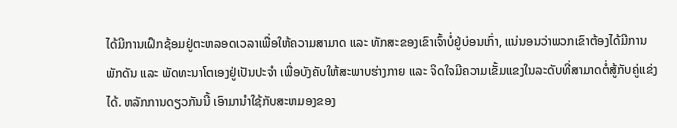ໄດ້ມີການເຝຶກຊ້ອມຢູ່ຕະຫລອດເວລາເພື່ອໃຫ້ຄວາມສາມາດ ແລະ ທັກສະຂອງເຂົາເຈົ້າບໍ່ຢູ່ບ່ອນເກົ່າ, ແນ່ນອນວ່າພວກເຂົາຕ້ອງໄດ້ມີການພັກດັນ ແລະ ພັດທະນາໂຕເອງຢູ່ເປັນປະຈໍາ ເພື່ອບັງຄັບໃຫ້ສະພາບຮ່າງກາຍ ແລະ ຈິດໃຈມີຄວາມເຂັ້ມແຂງໃນລະດັບທີ່ສາມາດຕໍ່ສູ້ກັບຄູ່ແຂ່ງໄດ້. ຫລັກການດຽວກັນນີ້ ເອົາມານຳໃຊ້ກັບສະຫມອງຂອງ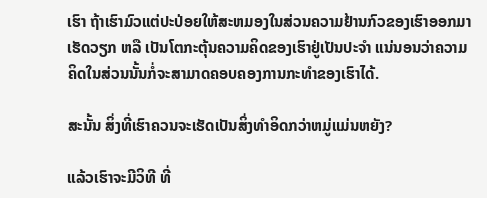ເຮົາ ຖ້າເຮົາມົວແຕ່ປະປ່ອຍໃຫ້ສະຫມອງໃນສ່ວນຄວາມຢ້ານກົວຂອງເຮົາອອກມາເຮັດວຽກ ຫລື ເປັນໂຕກະຕຸ້ນຄວາມຄິດຂອງເຮົາຢູ່ເປັນປະຈຳ ແນ່ນອນວ່າຄວາມຄິດໃນສ່ວນນັ້ນກໍ່ຈະສາມາດຄອບຄອງການກະທຳຂອງເຮົາໄດ້.

ສະນັ້ນ ສິ່ງທີ່ເຮົາຄວນຈະເຮັດເປັນສິ່ງທຳອິດກວ່າຫມູ່ແມ່ນຫຍັງ?

ແລ້ວເຮົາຈະມີວິທີ ທີ່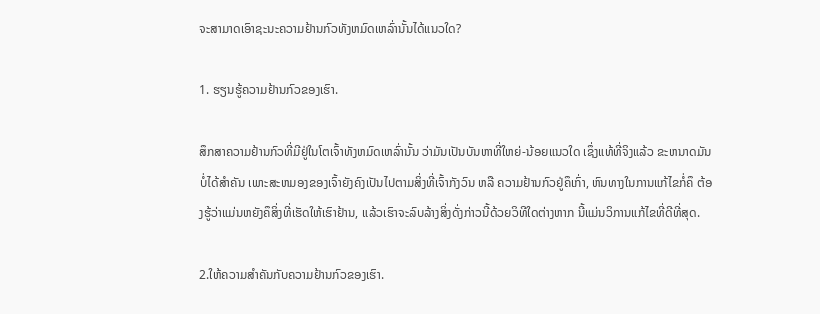ຈະສາມາດເອົາຊະນະຄວາມຢ້ານກົວທັງຫມົດເຫລົ່ານັ້ນໄດ້ແນວໃດ?

1. ຮຽນຮູ້ຄວາມຢ້ານກົວຂອງເຮົາ.

ສຶກສາຄວາມຢ້ານກົວທີ່ມີຢູ່ໃນໂຕເຈົ້າທັງຫມົດເຫລົ່ານັ້ນ ວ່າມັນເປັນບັນຫາທີ່ໃຫຍ່-ນ້ອຍແນວໃດ ເຊຶ່ງແທ້ທີ່ຈິງແລ້ວ ຂະຫນາດມັນບໍ່ໄດ້ສຳຄັນ ເພາະສະຫມອງຂອງເຈົ້າຍັງຄົງເປັນໄປຕາມສິ່ງທີ່ເຈົ້າກັງວົນ ຫລື ຄວາມຢ້ານກົວຢູ່ຄຶເກົ່າ, ຫົນທາງໃນການແກ້ໄຂກໍ່ຄຶ ຕ້ອງຮູ້ວ່າແມ່ນຫຍັງຄຶສິ່ງທີ່ເຮັດໃຫ້ເຮົາຢ້ານ, ແລ້ວເຮົາຈະລົບລ້າງສິ່ງດັ່ງກ່າວນີ້ດ້ວຍວິທີໃດຕ່າງຫາກ ນີ້ແມ່ນວິການແກ້ໄຂທີ່ດີທີ່ສຸດ.

2.ໃຫ້ຄວາມສຳຄັນກັບຄວາມຢ້ານກົວຂອງເຮົາ.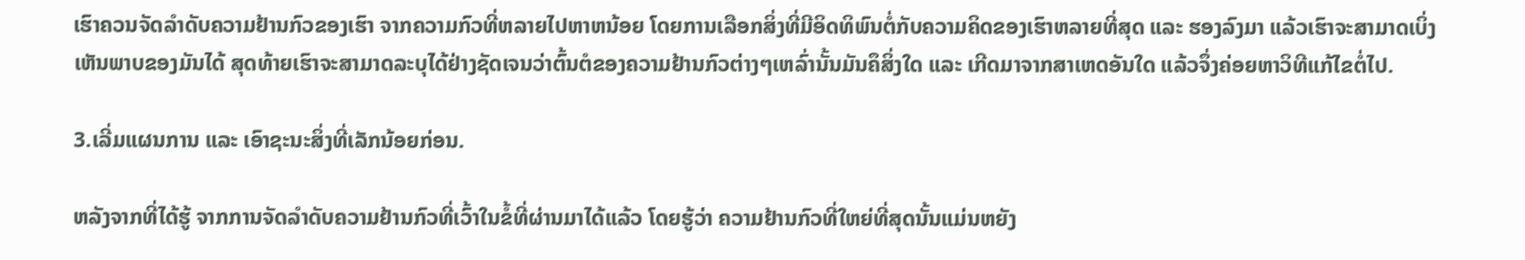ເຮົາຄວນຈັດລໍາດັບຄວາມຢ້ານກົວຂອງເຮົາ ຈາກຄວາມກົວທີ່ຫລາຍໄປຫາຫນ້ອຍ ໂດຍການເລືອກສິ່ງທີ່ມີອິດທິພົນຕໍ່ກັບຄວາມຄິດຂອງເຮົາຫລາຍທີ່ສຸດ ແລະ ຮອງລົງມາ ແລ້ວເຮົາຈະສາມາດເບິ່ງເຫັນພາບຂອງມັນໄດ້ ສຸດທ້າຍເຮົາຈະສາມາດລະບຸໄດ້ຢ່າງຊັດເຈນວ່າຕົ້ນຕໍຂອງຄວາມຢ້ານກົວຕ່າງໆເຫລົ່ານັ້ນມັນຄຶສິ່ງໃດ ແລະ ເກີດມາຈາກສາເຫດອັນໃດ ແລ້ວຈຶ່ງຄ່ອຍຫາວິທີແກ້ໄຂຕໍ່ໄປ.

3.ເລີ່ມແຜນການ ແລະ ເອົາຊະນະສິ່ງທີ່ເລັກນ້ອຍກ່ອນ.

ຫລັງຈາກທີ່ໄດ້ຮູ້ ຈາກການຈັດລຳດັບຄວາມຢ້ານກົວທີ່ເວົ້າໃນຂໍ້ທີ່ຜ່ານມາໄດ້ແລ້ວ ໂດຍຮູ້ວ່າ ຄວາມຢ້ານກົວທີ່ໃຫຍ່ທີ່ສຸດນັ້ນແມ່ນຫຍັງ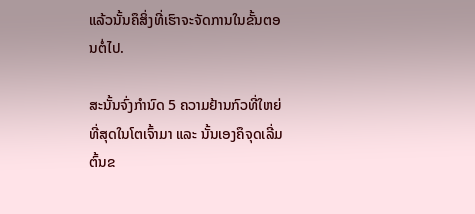ແລ້ວນັ້ນຄຶສິ່ງທີ່ເຮົາຈະຈັດການໃນຂັ້ນຕອນຕໍ່ໄປ.

ສະນັ້ນຈົ່ງກຳນົດ 5 ຄວາມຢ້ານກົວທີ່ໃຫຍ່ທີ່ສຸດໃນໂຕເຈົ້າມາ ແລະ ນັ້ນເອງຄຶຈຸດເລີ່ມຕົ້ນຂ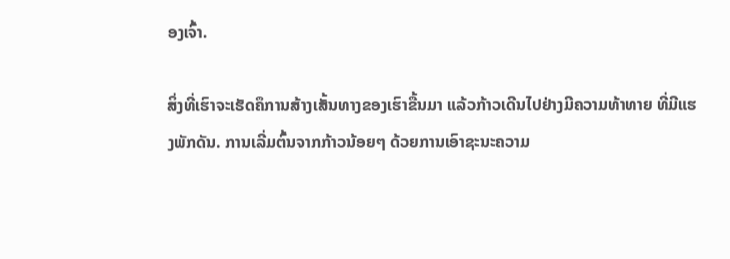ອງເຈົ້າ.

ສິ່ງທີ່ເຮົາຈະເຮັດຄຶການສ້າງເສັ້ນທາງຂອງເຮົາຂື້ນມາ ແລ້ວກ້າວເດີນໄປຢ່າງມີຄວາມທ້າທາຍ ທີ່ມີແຮງພັກດັນ. ການເລີ່ມຕົ້ນຈາກກ້າວນ້ອຍໆ ດ້ວຍການເອົາຊະນະຄວາມ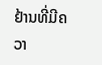ຢ້ານທີ່ມີຄວາ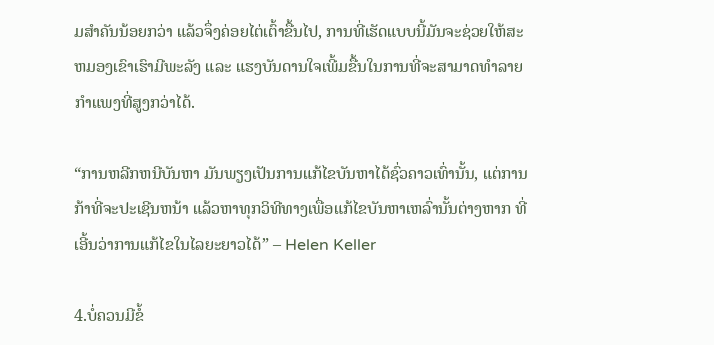ມສຳຄັນນ້ອຍກວ່າ ແລ້ວຈຶ່ງຄ່ອຍໄຕ່ເຕົ້າຂື້ນໄປ, ການທີ່ເຮັດແບບນີ້ມັນຈະຊ່ວຍໃຫ້ສະຫມອງເຂົາເຮົາມີພະລັງ ແລະ ແຮງບັນດານໃຈເພີ້ມຂື້ນໃນການທີ່ຈະສາມາດທຳລາຍກຳແພງທີ່ສູງກວ່າໄດ້.

“ການຫລີກຫນີບັນຫາ ມັນພຽງເປັນການແກ້ໄຂບັນຫາໄດ້ຊົ່ວຄາວເທົ່ານັ້ນ, ແຕ່ການກ້າທີ່ຈະປະເຊີນຫນ້າ ແລ້ວຫາທຸກວິທີທາງເພື່ອແກ້ໄຂບັນຫາເຫລົ່ານັ້ນຕ່າງຫາກ ທີ່ເອີ້ນວ່າການແກ້ໄຂໃນໄລຍະຍາວໄດ້” – Helen Keller

4.ບໍ່ຄວນມີຂໍ້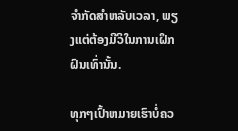ຈຳກັດສຳຫລັບເວລາ, ພຽງແຕ່ຕ້ອງມີວິໃນການເຝຶກຝົນເທົ່ານັ້ນ.

ທຸກໆເປົ້າຫມາຍເຮົາບໍ່ຄວ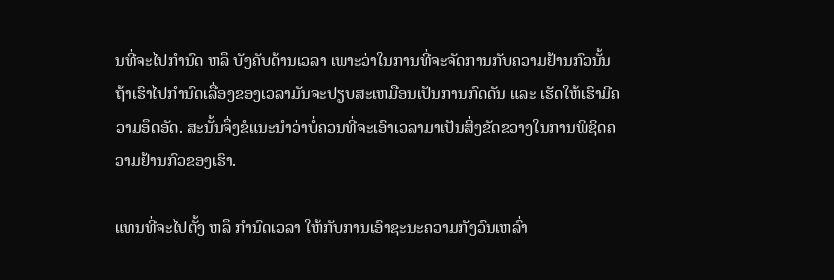ນທີ່ຈະໄປກຳນົດ ຫລຶ ບັງຄັບດ້ານເວລາ ເພາະວ່າໃນການທີ່ຈະຈັດການກັບຄວາມຢ້ານກົວນັ້ນ ຖ້າເຮົາໄປກຳນົດເລື່ອງຂອງເວລາມັນຈະປຽບສະເຫມືອນເປັນການກົດດັນ ແລະ ເຮັດໃຫ້ເຮົາມີຄວາມອຶດອັດ. ສະນັ້ນຈຶ່ງຂໍແນະນຳວ່າບໍ່ຄວນທີ່ຈະເອົາເວລາມາເປັນສິ່ງຂັດຂວາງໃນການພິຊິດຄວາມຢ້ານກົວຂອງເຮົາ.

ແທນທີ່ຈະໄປຕັ້ງ ຫລຶ ກຳນົດເວລາ ໃຫ້ກັບການເອົາຊະນະຄວາມກັງວົນເຫລົ່າ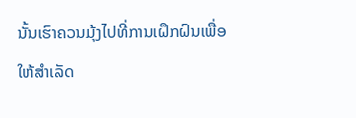ນັ້ນເຮົາຄວນມຸ້ງໄປທີ່ການເຝຶກຝົນເພື່ອໃຫ້ສຳເລັດ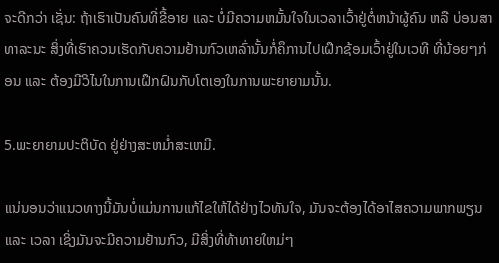ຈະດີກວ່າ ເຊັ່ນ: ຖ້າເຮົາເປັນຄົນທີ່ຂີ້ອາຍ ແລະ ບໍ່ມີຄວາມຫມັ້ນໃຈໃນເວລາເວົ້າຢູ່ຕໍ່ຫນ້າຜູ້ຄົນ ຫລື ບ່ອນສາທາລະນະ ສິ່ງທີ່ເຮົາຄວນເຮັດກັບຄວາມຢ້ານກົວເຫລົ່ານັ້ນກໍ່ຄຶການໄປເຝຶກຊ້ອມເວົ້າຢູ່ໃນເວທີ ທີ່ນ້ອຍໆກ່ອນ ແລະ ຕ້ອງມີວິໄນໃນການເຝຶກຝົນກັບໂຕເອງໃນການພະຍາຍາມນັ້ນ.

5.ພະຍາຍາມປະຕິບັດ ຢູ່ຢ່າງສະຫມ່ຳສະເຫມີ.

ແນ່ນອນວ່າແນວທາງນີ້ມັນບໍ່ແມ່ນການແກ້ໄຂໃຫ້ໄດ້ຢ່າງໄວທັນໃຈ, ມັນຈະຕ້ອງໄດ້ອາໄສຄວາມພາກພຽນ ແລະ ເວລາ ເຊິ່ງມັນຈະມີຄວາມຢ້ານກົວ, ມີສິ່ງທີ່ທ້າທາຍໃຫມ່ໆ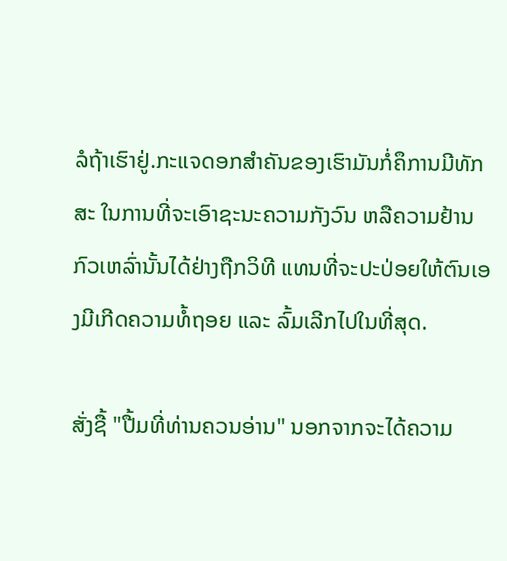ລໍຖ້າເຮົາຢູ່.ກະແຈດອກສໍາຄັນຂອງເຮົາມັນກໍ່ຄຶການມີທັກສະ ໃນການທີ່ຈະເອົາຊະນະຄວາມກັງວົນ ຫລືຄວາມຢ້ານກົວເຫລົ່ານັ້ນໄດ້ຢ່າງຖືກວິທີ ແທນທີ່ຈະປະປ່ອຍໃຫ້ຕົນເອງມີເກີດຄວາມທໍ້ຖອຍ ແລະ ລົ້ມເລີກໄປໃນທີ່ສຸດ.

ສັ່ງຊື້ "ປື້ມທີ່ທ່ານຄວນອ່ານ" ນອກຈາກຈະໄດ້ຄວາມ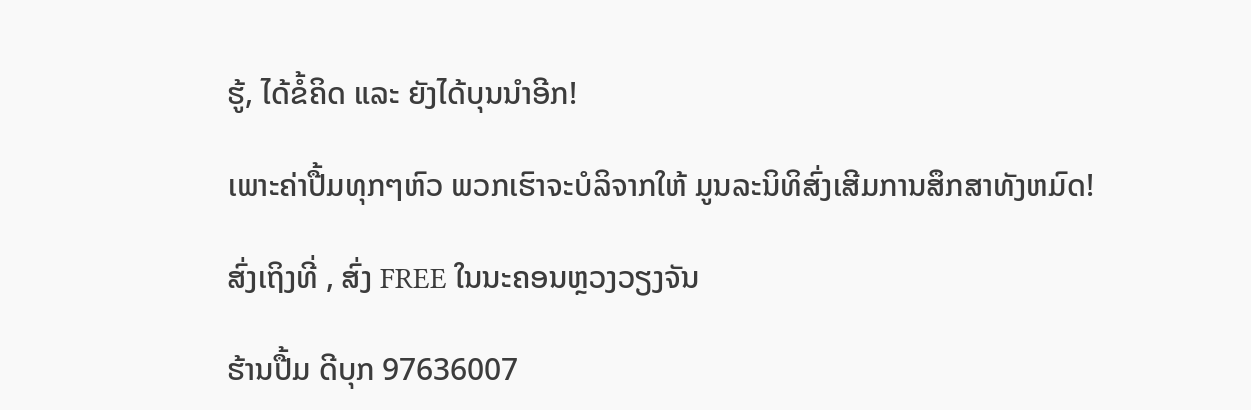ຮູ້, ໄດ້ຂໍ້ຄິດ ແລະ ຍັງໄດ້ບຸນນຳອີກ!

ເພາະຄ່າປື້ມທຸກໆຫົວ ພວກເຮົາຈະບໍລິຈາກໃຫ້ ມູນລະນິທິສົ່ງເສີມການສຶກສາທັງຫມົດ!

ສົ່ງເຖິງທີ່ , ສົ່ງ FREE ໃນນະຄອນຫຼວງວຽງຈັນ

ຮ້ານປື້ມ ດີບຸກ 97636007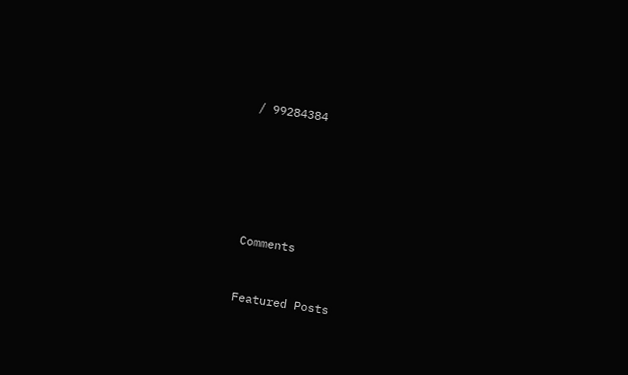/ 99284384






Comments


Featured Posts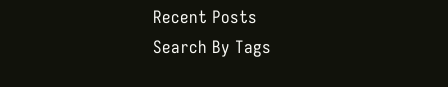Recent Posts
Search By Tags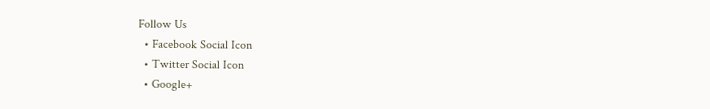Follow Us
  • Facebook Social Icon
  • Twitter Social Icon
  • Google+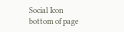Social Icon
bottom of page